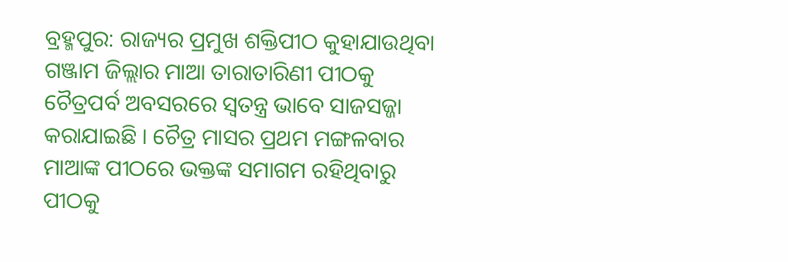ବ୍ରହ୍ମପୁର: ରାଜ୍ୟର ପ୍ରମୁଖ ଶକ୍ତିପୀଠ କୁହାଯାଉଥିବା ଗଞ୍ଜାମ ଜିଲ୍ଲାର ମାଆ ତାରାତାରିଣୀ ପୀଠକୁ ଚୈତ୍ରପର୍ବ ଅବସରରେ ସ୍ବତନ୍ତ୍ର ଭାବେ ସାଜସଜ୍ଜା କରାଯାଇଛି । ଚୈତ୍ର ମାସର ପ୍ରଥମ ମଙ୍ଗଳବାର ମାଆଙ୍କ ପୀଠରେ ଭକ୍ତଙ୍କ ସମାଗମ ରହିଥିବାରୁ ପୀଠକୁ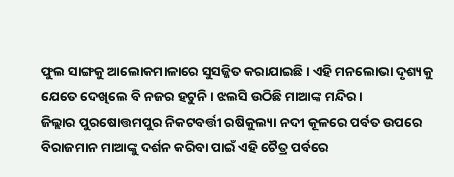ଫୁଲ ସାଙ୍ଗକୁ ଆଲୋକମାଳାରେ ସୁସଜ୍ଜିତ କରାଯାଇଛି । ଏହି ମନଲୋଭା ଦୃଶ୍ୟକୁ ଯେତେ ଦେଖିଲେ ବି ନଜର ହଟୁନି । ଝଲସି ଉଠିଛି ମାଆଙ୍କ ମନ୍ଦିର ।
ଜିଲ୍ଲାର ପୁରଷୋତ୍ତମପୁର ନିକଟବର୍ତ୍ତୀ ରଷିକୁଲ୍ୟା ନଦୀ କୂଳରେ ପର୍ବତ ଉପରେ ବିରାଜମାନ ମାଆଙ୍କୁ ଦର୍ଶନ କରିବା ପାଇଁ ଏହି ଚୈତ୍ର ପର୍ବରେ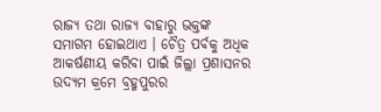ରାଜ୍ୟ ତଥା ରାଜ୍ୟ ବାହାରୁ ଭକ୍ତଙ୍କ ସମାଗମ ହୋଇଥାଏ । ଚୈତ୍ର ପର୍ବକୁ ଅଧିକ ଆକର୍ଷଣୀୟ କରିବା ପାଇଁ ଜିଲ୍ଲା ପ୍ରଶାସନର ଉଦ୍ୟମ କ୍ରମେ ବ୍ରହ୍ମପୁରର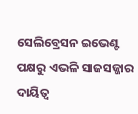ସେଲିବ୍ରେସନ ଇଭେଣ୍ଟ ପକ୍ଷରୁ ଏଭଳି ସାଜସଜ୍ଜାର ଦାୟିତ୍ବ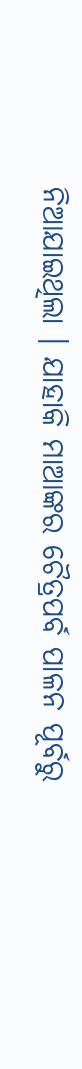ନିଆଯାଇଥିଲା । ଯାହାକି ମାଆଙ୍କର ଚୈତ୍ରପର୍ବ ପାଳନ ପୂର୍ବରୁ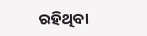ରହିଥିବା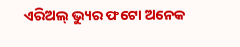ଏରିଅଲ୍ ଭ୍ୟୁର ଫଟୋ ଅନେକ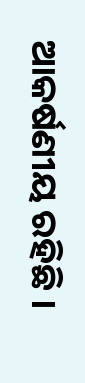ଆକର୍ଷଣୀୟ ରହିଛି ।